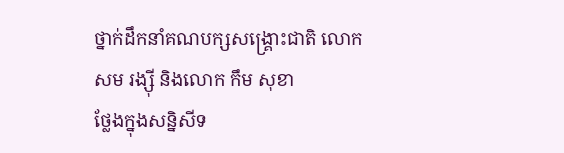ថ្នាក់ដឹកនាំគណបក្សសង្គ្រោះជាតិ លោក សម រង្ស៊ី និងលោក កឹម សុខា
ថ្លែងក្នុងសន្និសីទ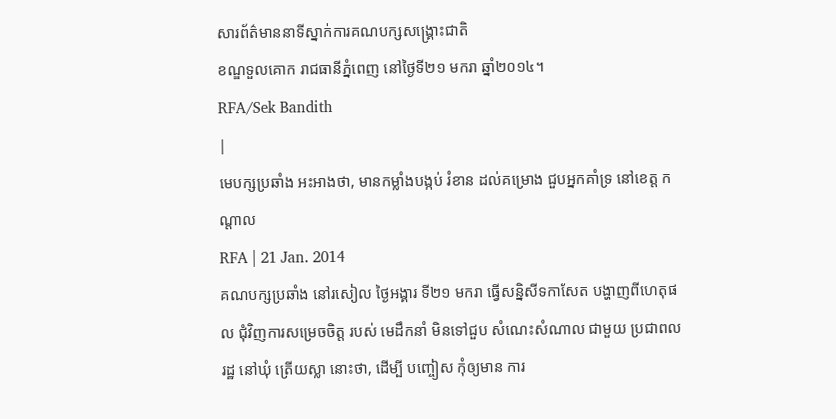សារព័ត៌មាននាទីស្នាក់ការគណបក្សសង្គ្រោះជាតិ
ខណ្ឌទួលគោក រាជធានីភ្នំពេញ នៅថ្ងៃទី២១ មករា ឆ្នាំ២០១៤។
RFA/Sek Bandith
|
មេបក្សប្រឆាំង អះអាងថា, មានកម្លាំងបង្កប់ រំខាន ដល់គម្រោង ជួបអ្នកគាំទ្រ នៅខេត្ត កណ្ដាល
RFA | 21 Jan. 2014
គណបក្សប្រឆាំង នៅរសៀល ថ្ងៃអង្គារ ទី២១ មករា ធ្វើសន្និសីទកាសែត បង្ហាញពីហេតុផល ជុំវិញការសម្រេចចិត្ត របស់ មេដឹកនាំ មិនទៅជួប សំណេះសំណាល ជាមួយ ប្រជាពលរដ្ឋ នៅឃុំ ត្រើយស្លា នោះថា, ដើម្បី បញ្ចៀស កុំឲ្យមាន ការ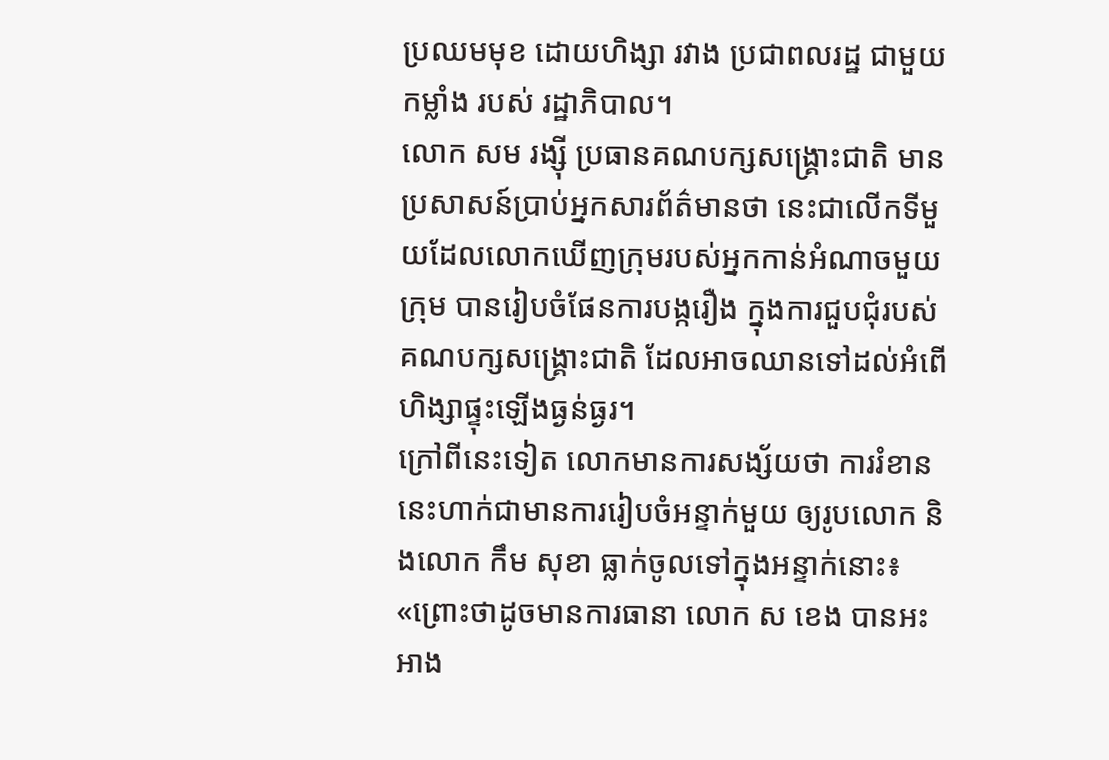ប្រឈមមុខ ដោយហិង្សា រវាង ប្រជាពលរដ្ឋ ជាមួយកម្លាំង របស់ រដ្ឋាភិបាល។
លោក សម រង្ស៊ី ប្រធានគណបក្សសង្គ្រោះជាតិ មានប្រសាសន៍ប្រាប់អ្នកសារព័ត៌មានថា នេះជាលើកទីមួយដែលលោកឃើញក្រុមរបស់អ្នកកាន់អំណាចមួយក្រុម បានរៀបចំផែនការបង្ករឿង ក្នុងការជួបជុំរបស់គណបក្សសង្គ្រោះជាតិ ដែលអាចឈានទៅដល់អំពើហិង្សាផ្ទុះឡើងធ្ងន់ធ្ងរ។
ក្រៅពីនេះទៀត លោកមានការសង្ស័យថា ការរំខាននេះហាក់ជាមានការរៀបចំអន្ទាក់មួយ ឲ្យរូបលោក និងលោក កឹម សុខា ធ្លាក់ចូលទៅក្នុងអន្ទាក់នោះ៖ «ព្រោះថាដូចមានការធានា លោក ស ខេង បានអះអាង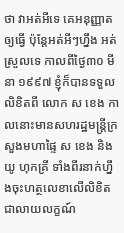ថា វាអត់អីទេ គេអនុញ្ញាតឲ្យធ្វើ ប៉ុន្តែអត់អីៗហ្នឹង អត់ស្រួលទេ កាលពីថ្ងៃ៣០ មីនា ១៩៩៧ ខ្ញុំក៏បានទទួលលិខិតពី លោក ស ខេង កាលនោះមានសហរដ្ឋមន្ត្រីក្រសួងមហាផ្ទៃ ស ខេង និង យូ ហុកគ្រី ទាំងពីរនាក់ហ្នឹងចុះហត្ថលេខាលើលិខិតជាលាយលក្ខណ៍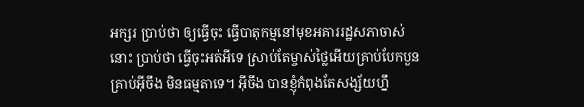អក្សរ ប្រាប់ថា ឲ្យធ្វើចុះ ធ្វើបាតុកម្មនៅមុខអគាររដ្ឋសភាចាស់នោះ ប្រាប់ថា ធ្វើចុះអត់អីទេ ស្រាប់តែម្ចាស់ថ្លៃអើយគ្រាប់បែកបួនគ្រាប់អ៊ីចឹង មិនធម្មតាទេ។ អ៊ីចឹង បានខ្ញុំកំពុងតែសង្ស័យហ្នឹ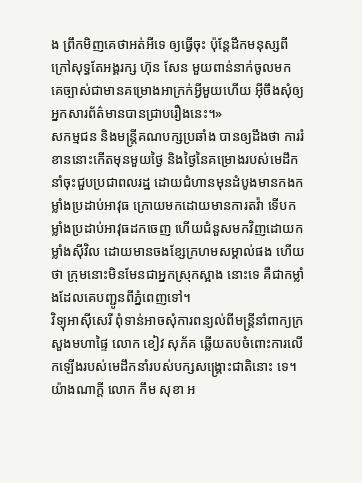ង ព្រឹកមិញគេថាអត់អីទេ ឲ្យធ្វើចុះ ប៉ុន្តែដឹកមនុស្សពីក្រៅសុទ្ធតែអង្គរក្ស ហ៊ុន សែន មួយពាន់នាក់ចូលមក គេច្បាស់ជាមានគម្រោងអាក្រក់អ្វីមួយហើយ អ៊ីចឹងសុំឲ្យអ្នកសារព័ត៌មានបានជ្រាបរឿងនេះ។»
សកម្មជន និងមន្ត្រីគណបក្សប្រឆាំង បានឲ្យដឹងថា ការរំខាននោះកើតមុនមួយថ្ងៃ និងថ្ងៃនៃគម្រោងរបស់មេដឹកនាំចុះជួបប្រជាពលរដ្ឋ ដោយជំហានមុនដំបូងមានកងកម្លាំងប្រដាប់អាវុធ ក្រោយមកដោយមានការតវ៉ា ទើបកម្លាំងប្រដាប់អាវុធដកចេញ ហើយជំនួសមកវិញដោយកម្លាំងស៊ីវិល ដោយមានចងខ្សែក្រហមសម្គាល់ផង ហើយថា ក្រុមនោះមិនមែនជាអ្នកស្រុកស្អាង នោះទេ គឺជាកម្លាំងដែលគេបញ្ជូនពីភ្នំពេញទៅ។
វិទ្យុអាស៊ីសេរី ពុំទាន់អាចសុំការពន្យល់ពីមន្ត្រីនាំពាក្យក្រសួងមហាផ្ទៃ លោក ខៀវ សុភ័គ ឆ្លើយតបចំពោះការលើកឡើងរបស់មេដឹកនាំរបស់បក្សសង្គ្រោះជាតិនោះ ទេ។
យ៉ាងណាក្តី លោក កឹម សុខា អ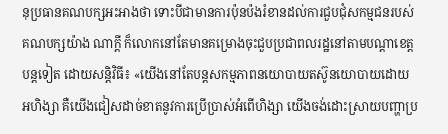នុប្រធានគណបក្សអះអាងថា ទោះបីជាមានការប៉ុនប៉ងរំខានដល់ការជួបជុំសកម្មជនរបស់គណបក្សយ៉ាង ណាក្តី ក៏លោកនៅតែមានគម្រោងចុះជួបប្រជាពលរដ្ឋនៅតាមបណ្ដាខេត្តបន្តទៀត ដោយសន្តិវិធី៖ «យើងនៅតែបន្តសកម្មភាពនយោបាយតស៊ូនយោបាយដោយ អហិង្សា គឺយើងជៀសដាច់ខាតនូវការប្រើប្រាស់អំពើហិង្សា យើងចង់ដោះស្រាយបញ្ហាប្រ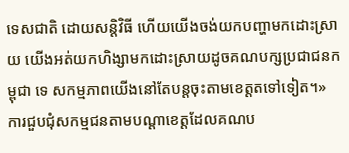ទេសជាតិ ដោយសន្តិវិធី ហើយយើងចង់យកបញ្ហាមកដោះស្រាយ យើងអត់យកហិង្សាមកដោះស្រាយដូចគណបក្សប្រជាជនកម្ពុជា ទេ សកម្មភាពយើងនៅតែបន្តចុះតាមខេត្តតទៅទៀត។»
ការជួបជុំសកម្មជនតាមបណ្ដាខេត្តដែលគណប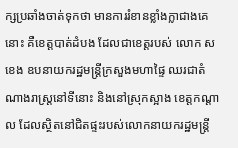ក្សប្រឆាំងចាត់ទុកថា មានការរំខានខ្លាំងក្លាជាងគេនោះ គឺខេត្តបាត់ដំបង ដែលជាខេត្តរបស់ លោក ស ខេង ឧបនាយករដ្ឋមន្ត្រីក្រសួងមហាផ្ទៃ ឈរជាតំណាងរាស្ត្រនៅទីនោះ និងនៅស្រុកស្អាង ខេត្តកណ្ដាល ដែលស្ថិតនៅជិតផ្ទះរបស់លោកនាយករដ្ឋមន្ត្រី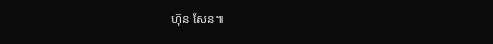ហ៊ុន សែន៕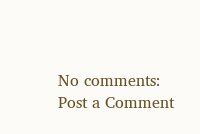No comments:
Post a Comment